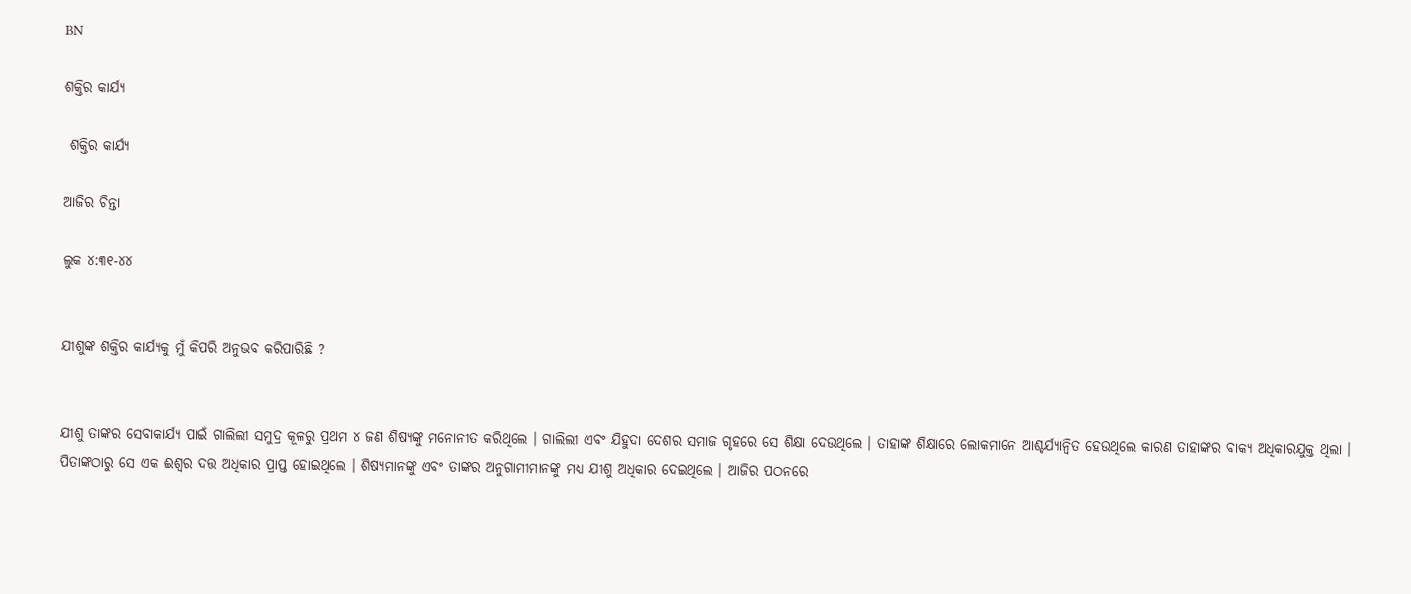BN

ଶକ୍ତିର କାର୍ଯ୍ୟ

 ଶକ୍ତିର କାର୍ଯ୍ୟ

ଆଜିର ଚିନ୍ତା

ଲୁକ ୪:୩୧-୪୪


ଯୀଶୁଙ୍କ ଶକ୍ତିର କାର୍ଯ୍ୟକୁ ମୁଁ କିପରି ଅନୁଭବ କରିପାରିଛି ?


ଯୀଶୁ ତାଙ୍କର ସେବାକାର୍ଯ୍ୟ ପାଇଁ ଗାଲିଲୀ ସମୁଦ୍ର କୂଳରୁ ପ୍ରଥମ ୪ ଜଣ ଶିଷ୍ୟଙ୍କୁ ମନୋନୀତ କରିଥିଲେ । ଗାଲିଲୀ ଏବଂ ଯିହୁଦା ଦେଶର ସମାଜ ଗୃହରେ ସେ ଶିକ୍ଷା ଦେଉଥିଲେ । ତାହାଙ୍କ ଶିକ୍ଷାରେ ଲୋକମାନେ ଆଶ୍ଚର୍ଯ୍ୟାନ୍ଵିତ ହେଉଥିଲେ କାରଣ ତାହାଙ୍କର ବାକ୍ୟ ଅଧିକାରଯୁକ୍ତ ଥିଲା । ପିତାଙ୍କଠାରୁ ସେ ଏକ ଈଶ୍ୱର ଦତ୍ତ ଅଧିକାର ପ୍ରାପ୍ତ ହୋଇଥିଲେ । ଶିଷ୍ୟମାନଙ୍କୁ ଏବଂ ତାଙ୍କର ଅନୁଗାମୀମାନଙ୍କୁ ମଧ୍ୟ ଯୀଶୁ ଅଧିକାର ଦେଇଥିଲେ । ଆଜିର ପଠନରେ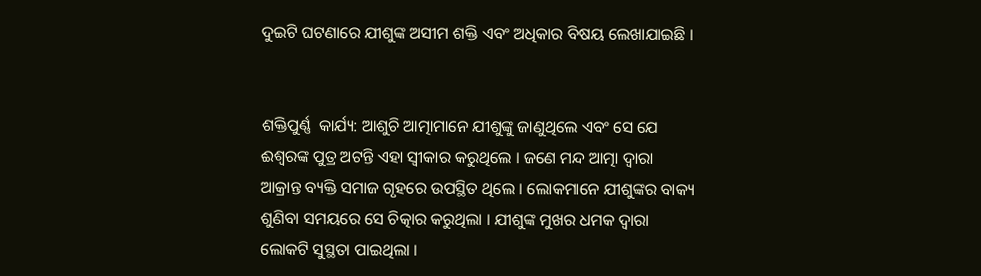ଦୁଇଟି ଘଟଣାରେ ଯୀଶୁଙ୍କ ଅସୀମ ଶକ୍ତି ଏବଂ ଅଧିକାର ବିଷୟ ଲେଖାଯାଇଛି ।


ଶକ୍ତିପୁର୍ଣ୍ଣ  କାର୍ଯ୍ୟ: ଆଶୁଚି ଆତ୍ମାମାନେ ଯୀଶୁଙ୍କୁ ଜାଣୁଥିଲେ ଏବଂ ସେ ଯେ ଈଶ୍ଵରଙ୍କ ପୁତ୍ର ଅଟନ୍ତି ଏହା ସ୍ୱୀକାର କରୁଥିଲେ । ଜଣେ ମନ୍ଦ ଆତ୍ମା ଦ୍ଵାରା ଆକ୍ରାନ୍ତ ବ୍ୟକ୍ତି ସମାଜ ଗୃହରେ ଉପସ୍ଥିତ ଥିଲେ । ଲୋକମାନେ ଯୀଶୁଙ୍କର ବାକ୍ୟ ଶୁଣିବା ସମୟରେ ସେ ଚିତ୍କାର କରୁଥିଲା । ଯୀଶୁଙ୍କ ମୁଖର ଧମକ ଦ୍ଵାରା ଲୋକଟି ସୁସ୍ଥତା ପାଇଥିଲା ।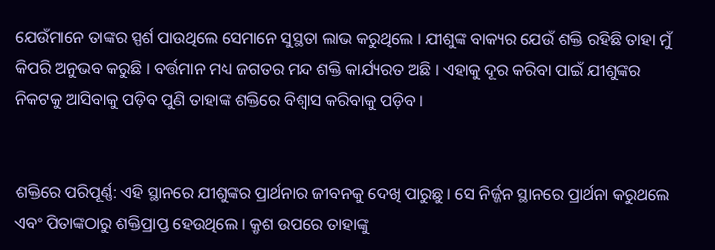ଯେଉଁମାନେ ତାଙ୍କର ସ୍ପର୍ଶ ପାଉଥିଲେ ସେମାନେ ସୁସ୍ଥତା ଲାଭ କରୁଥିଲେ । ଯୀଶୁଙ୍କ ବାକ୍ୟର ଯେଉଁ ଶକ୍ତି ରହିଛି ତାହା ମୁଁ କିପରି ଅନୁଭବ କରୁଛି । ବର୍ତ୍ତମାନ ମଧ୍ୟ ଜଗତର ମନ୍ଦ ଶକ୍ତି କାର୍ଯ୍ୟରତ ଅଛି । ଏହାକୁ ଦୂର କରିବା ପାଇଁ ଯୀଶୁଙ୍କର ନିକଟକୁ ଆସିବାକୁ ପଡ଼ିବ ପୁଣି ତାହାଙ୍କ ଶକ୍ତିରେ ବିଶ୍ଵାସ କରିବାକୁ ପଡ଼ିବ ।


ଶକ୍ତିରେ ପରିପୂର୍ଣ୍ଣ: ଏହି ସ୍ଥାନରେ ଯୀଶୁଙ୍କର ପ୍ରାର୍ଥନାର ଜୀବନକୁ ଦେଖି ପାରୁଛୁ । ସେ ନିର୍ଜ୍ଜନ ସ୍ଥାନରେ ପ୍ରାର୍ଥନା କରୁଥଲେ ଏବଂ ପିତାଙ୍କଠାରୁ ଶକ୍ତିପ୍ରାପ୍ତ ହେଉଥିଲେ । କ୍ରୃଶ ଉପରେ ତାହାଙ୍କୁ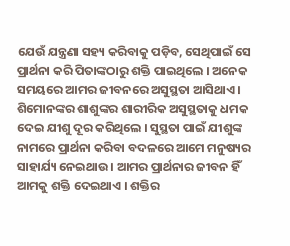ଯେଉଁ ଯନ୍ତ୍ରଣା ସହ୍ୟ କରିବାକୁ ପଡ଼ିବ, ସେଥିପାଇଁ ସେ ପ୍ରାର୍ଥନା କରି ପିତାଙ୍କଠାରୁ ଶକ୍ତି ପାଇଥିଲେ । ଅନେକ ସମୟରେ ଆମର ଜୀବନରେ ଅସୁସ୍ଥତା ଆସିଥାଏ । ଶିମୋନଙ୍କର ଶାଶୁଙ୍କର ଶାରୀରିକ ଅସୁସ୍ଥତାକୁ ଧମକ ଦେଇ ଯୀଶୁ ଦୂର କରିଥିଲେ । ସୁସ୍ଥତା ପାଇଁ ଯୀଶୁଙ୍କ ନାମରେ ପ୍ରାର୍ଥନା କରିବା ବଦଳରେ ଆମେ ମନୁଷ୍ୟର ସାହାର୍ଯ୍ୟ ନେଇଥାଉ । ଆମର ପ୍ରାର୍ଥନାର ଜୀବନ ହିଁ ଆମକୁ ଶକ୍ତି ଦେଇଥାଏ । ଶକ୍ତିର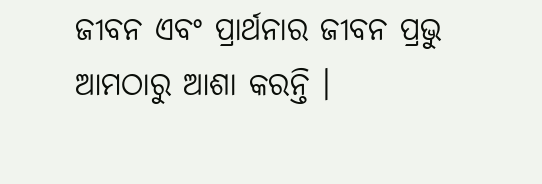ଜୀବନ ଏବଂ ପ୍ରାର୍ଥନାର ଜୀବନ ପ୍ରଭୁ ଆମଠାରୁ ଆଶା କରନ୍ତି ।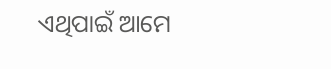ଏଥିପାଇଁ ଆମେ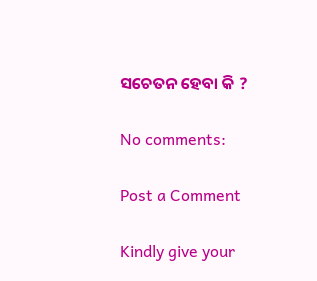ସଚେତନ ହେବା କି ?

No comments:

Post a Comment

Kindly give your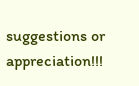suggestions or appreciation!!!